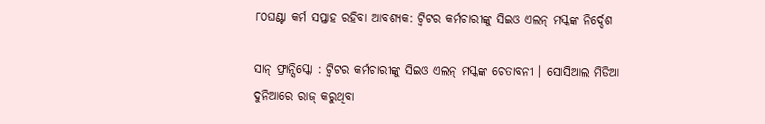୮୦ଘଣ୍ଟା କର୍ମ ସପ୍ତାହ ରହିବା ଆବଶ୍ୟକ: ଟ୍ୱିଟର କର୍ମଚାରୀଙ୍କୁ ସିଇଓ ଏଲନ୍ ମସ୍କଙ୍କ ନିର୍ଦ୍ଦେଶ

ସାନ୍ ଫ୍ରାନ୍ସିସ୍କୋ : ଟ୍ୱିଟର କର୍ମଚାରୀଙ୍କୁ ସିଇଓ ଏଲନ୍ ମସ୍କଙ୍କ ଚେତାବନୀ । ସୋସିଆଲ ମିଡିଆ ଦୁନିଆରେ ରାଜ୍ କରୁଥିବା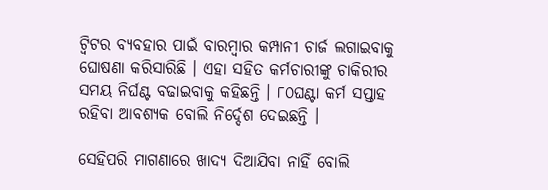ଟ୍ୱିଟର ବ୍ୟବହାର ପାଇଁ ବାରମ୍ବାର କମ୍ପାନୀ ଚାର୍ଜ ଲଗାଇବାକୁ ଘୋଷଣା କରିସାରିଛି । ଏହା ସହିତ କର୍ମଚାରୀଙ୍କୁ ଚାକିରୀର ସମୟ ନିର୍ଘଣ୍ଟ ବଢାଇବାକୁ କହିଛନ୍ତି । ୮୦ଘଣ୍ଟା କର୍ମ ସପ୍ତାହ ରହିବା ଆବଶ୍ୟକ ବୋଲି ନିର୍ଦ୍ଦେଶ ଦେଇଛନ୍ତି ।

ସେହିପରି ମାଗଣାରେ ଖାଦ୍ୟ ଦିଆଯିବା ନାହିଁ ବୋଲି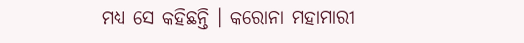ମଧ୍ୟ ସେ କହିଛନ୍ତି । କରୋନା ମହାମାରୀ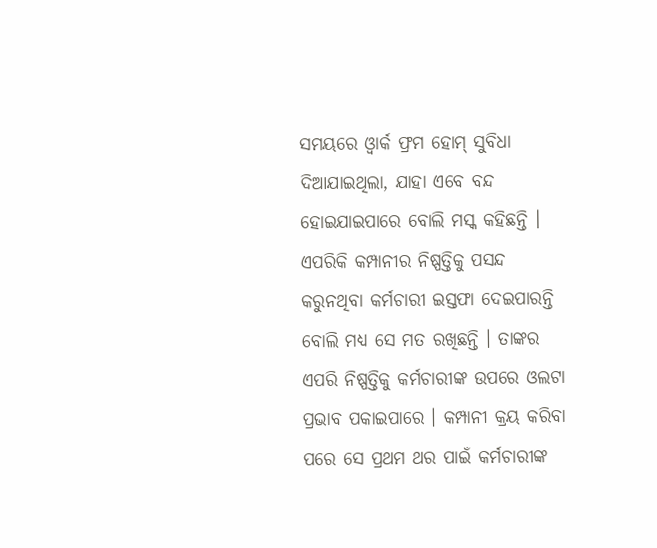ସମୟରେ ଓ୍ୱାର୍କ ଫ୍ରମ ହୋମ୍ ସୁବିଧା ଦିଆଯାଇଥିଲା, ଯାହା ଏବେ ବନ୍ଦ ହୋଇଯାଇପାରେ ବୋଲି ମସ୍କ କହିଛନ୍ତି । ଏପରିକି କମ୍ପାନୀର ନିଷ୍ପତ୍ତିକୁ ପସନ୍ଦ କରୁନଥିବା କର୍ମଚାରୀ ଇସ୍ତଫା ଦେଇପାରନ୍ତି ବୋଲି ମଧ୍ୟ ସେ ମତ ରଖିଛନ୍ତି । ତାଙ୍କର ଏପରି ନିଷ୍ପତ୍ତିକୁ କର୍ମଚାରୀଙ୍କ ଉପରେ ଓଲଟା ପ୍ରଭାବ ପକାଇପାରେ । କମ୍ପାନୀ କ୍ରୟ କରିବା ପରେ ସେ ପ୍ରଥମ ଥର ପାଇଁ କର୍ମଚାରୀଙ୍କ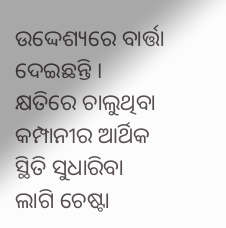ଉଦ୍ଦେଶ୍ୟରେ ବାର୍ତ୍ତା ଦେଇଛନ୍ତି । କ୍ଷତିରେ ଚାଲୁଥିବା କମ୍ପାନୀର ଆର୍ଥିକ ସ୍ଥିତି ସୁଧାରିବା ଲାଗି ଚେଷ୍ଟା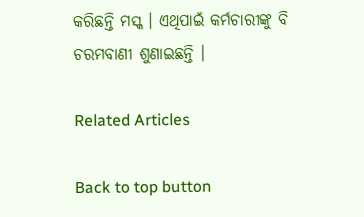କରିଛନ୍ତି ମସ୍କ । ଏଥିପାଇଁ କର୍ମଚାରୀଙ୍କୁ ବି ଚରମବାଣୀ ଶୁଣାଇଛନ୍ତି ।

Related Articles

Back to top button